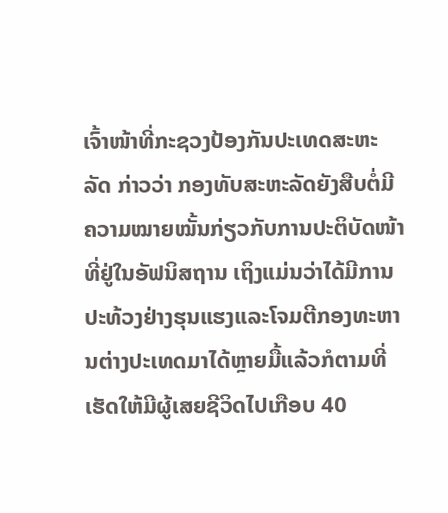ເຈົ້າໜ້າທີ່ກະຊວງປ້ອງກັນປະເທດສະຫະລັດ ກ່າວວ່າ ກອງທັບສະຫະລັດຍັງສືບຕໍ່ມີ
ຄວາມໝາຍໝັ້ນກ່ຽວກັບການປະຕິບັດໜ້າທີ່ຢູ່ໃນອັຟນິສຖານ ເຖິງແມ່ນວ່າໄດ້ມີການ
ປະທ້ວງຢ່າງຮຸນແຮງແລະໂຈມຕີກອງທະຫານຕ່າງປະເທດມາໄດ້ຫຼາຍມື້ແລ້ວກໍຕາມທີ່
ເຮັດໃຫ້ມີຜູ້ເສຍຊີວິດໄປເກືອບ 40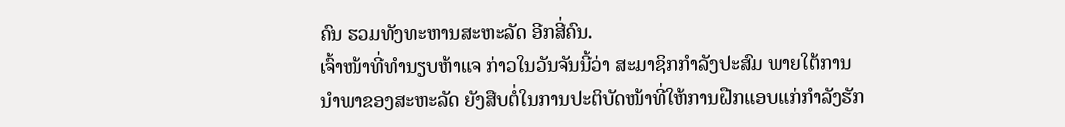ຄົນ ຮວມທັງທະຫານສະຫະລັດ ອີກສີ່ຄົນ.
ເຈົ້າໜ້າທີ່ທໍານຽບຫ້າແຈ ກ່າວໃນວັນຈັນນີ້ວ່າ ສະມາຊິກກໍາລັງປະສົມ ພາຍໃຕ້ການ
ນຳພາຂອງສະຫະລັດ ຍັງສືບຕໍ່ໃນການປະຕິບັດໜ້າທີ່ໃຫ້ການຝືກແອບແກ່ກຳລັງຮັກ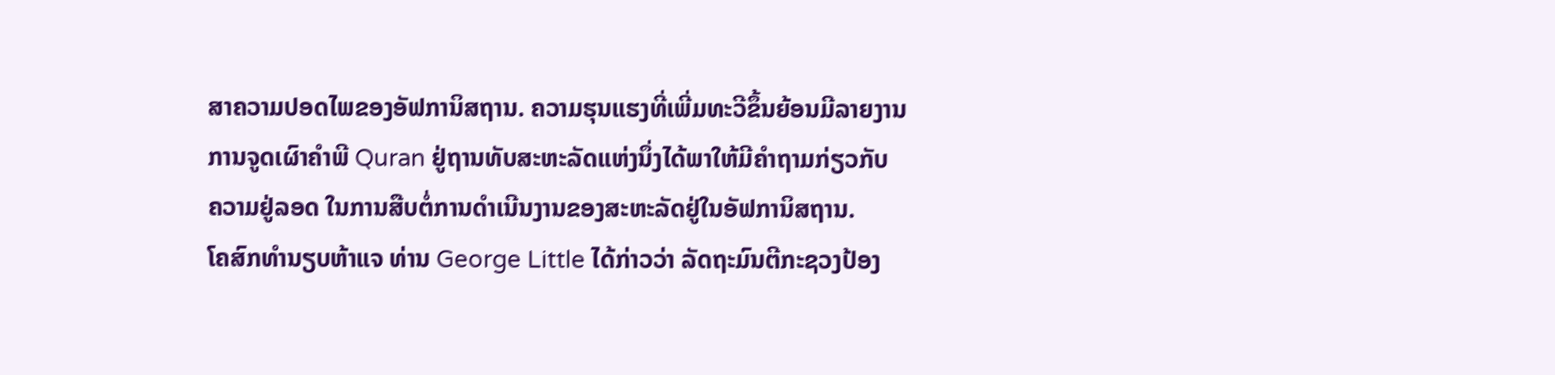ສາຄວາມປອດໄພຂອງອັຟການິສຖານ. ຄວາມຮຸນແຮງທີ່ເພີ່ມທະວີຂຶ້ນຍ້ອນມີລາຍງານ
ການຈູດເຜົາຄໍາພີ Quran ຢູ່ຖານທັບສະຫະລັດແຫ່ງນຶ່ງໄດ້ພາໃຫ້ມີຄໍາຖາມກ່ຽວກັບ
ຄວາມຢູ່ລອດ ໃນການສືບຕໍ່ການດໍາເນີນງານຂອງສະຫະລັດຢູ່ໃນອັຟການິສຖານ.
ໂຄສົກທໍານຽບຫ້າແຈ ທ່ານ George Little ໄດ້ກ່າວວ່າ ລັດຖະມົນຕີກະຊວງປ້ອງ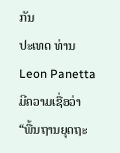ກັນ
ປະເທດ ທ່ານ Leon Panetta ມີຄວາມເຊື່ອວ່າ “ພື້ນຖານຍຸດຖະ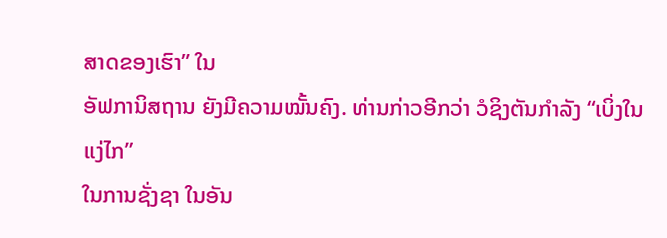ສາດຂອງເຮົາ” ໃນ
ອັຟການິສຖານ ຍັງມີຄວາມໝັ້ນຄົງ. ທ່ານກ່າວອີກວ່າ ວໍຊິງຕັນກໍາລັງ “ເບິ່ງໃນແງ່ໄກ”
ໃນການຊັ່ງຊາ ໃນອັນ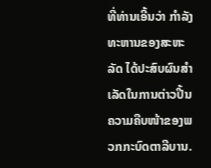ທີ່ທ່ານເອີ້ນວ່າ ກໍາລັງທະຫານຂອງສະຫະລັດ ໄດ້ປະສົບຜົນສໍາ
ເລັດໃນການຕ່າວປີ້ນຄວາມຄືບໜ້າຂອງພວກກະບົດຕາລີບານ.